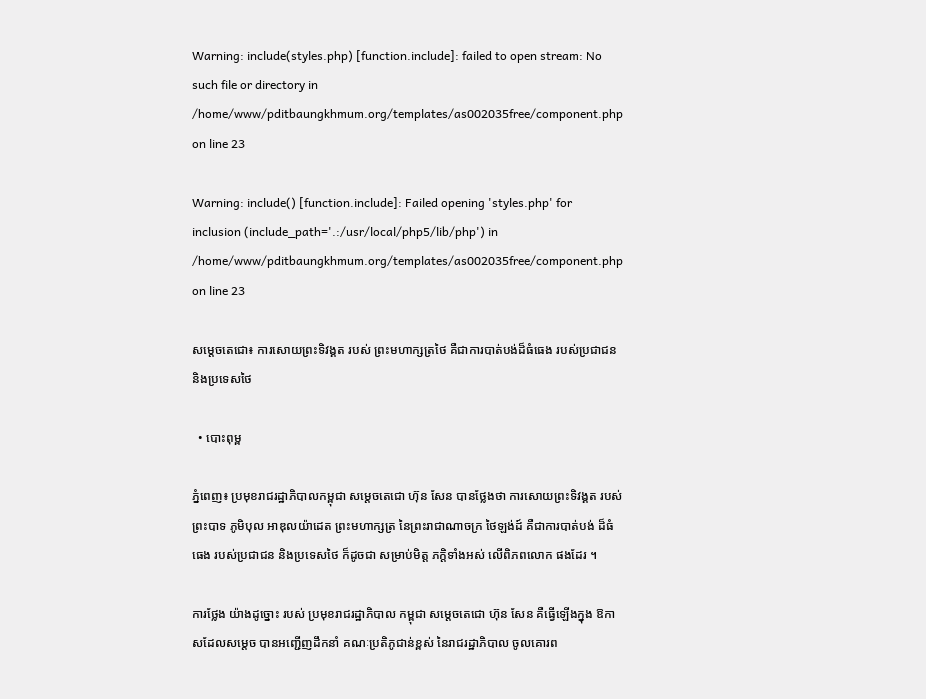Warning: include(styles.php) [function.include]: failed to open stream: No such file or directory in /home/www/pditbaungkhmum.org/templates/as002035free/component.php on line 23

Warning: include() [function.include]: Failed opening 'styles.php' for inclusion (include_path='.:/usr/local/php5/lib/php') in /home/www/pditbaungkhmum.org/templates/as002035free/component.php on line 23

សម្តេចតេជោ៖ ការសោយព្រះទិវង្គត របស់ ព្រះមហាក្សត្រថៃ គឺជាការបាត់បង់ដ៏ធំធេង របស់ប្រជាជន និងប្រទេសថៃ

  • បោះពុម្ព

ភ្នំពេញ៖ ប្រមុខរាជរដ្ឋាភិបាលកម្ពុជា សម្តេចតេជោ ហ៊ុន សែន បានថ្លែងថា ការសោយព្រះទិវង្គត របស់ព្រះបាទ ភូមិបុល អាឌុលយ៉ាដេត ព្រះមហាក្សត្រ នៃព្រះរាជាណាចក្រ ថៃឡង់ដ៍ គឺជាការបាត់បង់ ដ៏ធំធេង របស់ប្រជាជន និងប្រទេសថៃ ក៏ដូចជា សម្រាប់មិត្ត ភក្ដិទាំងអស់ លើពិភពលោក ផងដែរ ។

ការថ្លែង យ៉ាងដូច្នោះ របស់ ប្រមុខរាជរដ្ឋាភិបាល កម្ពុជា សម្តេចតេជោ ហ៊ុន សែន គឺធ្វើឡើងក្នុង ឱកាសដែលសម្តេច បានអញ្ជើញដឹកនាំ គណៈប្រតិភូជាន់ខ្ពស់ នៃរាជរដ្ឋាភិបាល ចូលគោរព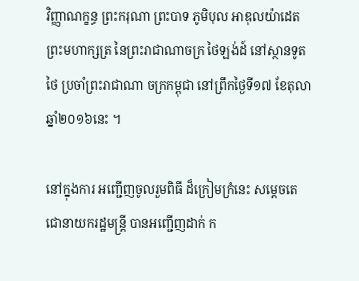វិញ្ញាណក្ខន្ធ ព្រះករុណា ព្រះបាទ ភូមិបុល អាឌុលយ៉ាដេត ព្រះមហាក្សត្រ នៃព្រះរាជាណាចក្រ ថៃឡង់ដ៍ នៅស្ថានទូតថៃ ប្រចាំព្រះរាជាណា ចក្រកម្ពុជា នៅព្រឹកថ្ងៃទី១៧ ខែតុលា ឆ្នាំ២០១៦នេះ ។

នៅក្នុងការ អញ្ជើញចូលរួមពិធី ដ៏ក្រៀមក្រំនេះ សម្តេចតេ ជោនាយករដ្ឋមន្ត្រី បានអញ្ជើញដាក់ ក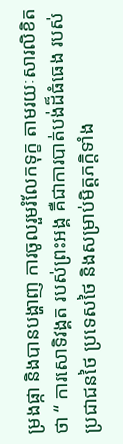ម្រងផ្កា និងបានបង្ហាញ ការចូលរួមរំលែកទុក្ខ តាមរយៈសារលិខិតថា “ ការសោទិវង្គត របស់ព្រះអង្គ គឺជាការបាត់បង់ដ៏ធំធេង របស់ប្រជាជនថៃ ប្រទេសថៃ និងសម្រាប់មិត្តភក្តិទាំង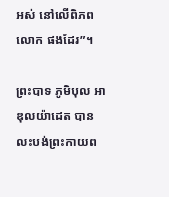អស់ នៅលើពិភពលោក ផងដែរ”។

ព្រះបាទ ភូមិបុល អាឌុលយ៉ាដេត បានលះបង់ព្រះកាយព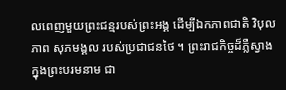លពេញមួយព្រះជន្មរបស់ព្រះអង្គ ដើម្បីឯកភាពជាតិ វិបុលភាព សុភមង្គល របស់ប្រជាជនថៃ ។ ព្រះរាជកិច្ចដ៏ភ្លឺស្វាង ក្នុងព្រះបរមនាម ជា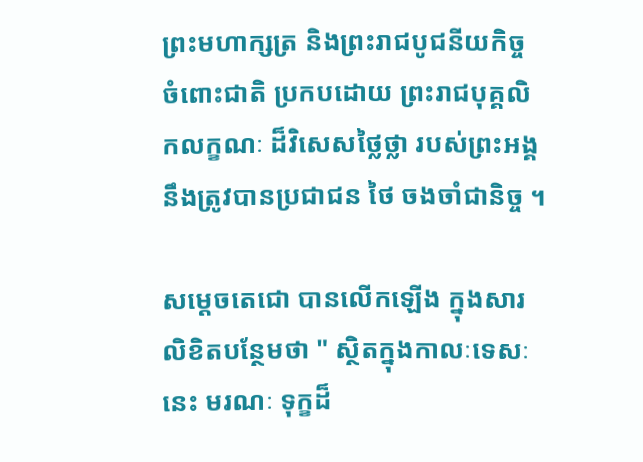ព្រះមហាក្សត្រ និងព្រះរាជបូជនីយកិច្ច ចំពោះជាតិ ប្រកបដោយ ព្រះរាជបុគ្គលិកលក្ខណៈ ដ៏វិសេសថ្លៃថ្លា របស់ព្រះអង្គ នឹងត្រូវបានប្រជាជន ថៃ ចងចាំជានិច្ច ។

សម្តេចតេជោ បានលើកឡើង ក្នុងសារលិខិតបន្ថែមថា " ស្ថិតក្នុងកាលៈទេសៈនេះ មរណៈ ទុក្ខដ៏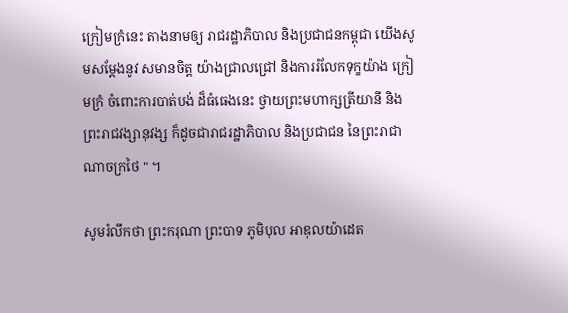ក្រៀមក្រំនេះ តាងនាមឲ្យ រាជរដ្ឋាភិបាល និងប្រជាជនកម្ពុជា យើងសូមសម្តែងនូវ សមានចិត្ត យ៉ាងជ្រាលជ្រៅ និងការរំលែកទុក្ខយ៉ាង ក្រៀមក្រំ ចំពោះការបាត់បង់ ដ៏ធំធេងនេះ ថ្វាយព្រះមហាក្សត្រីយានី និងព្រះរាជវង្សានុវង្ស ក៏ដូចជារាជរដ្ឋាភិបាល និងប្រជាជន នៃព្រះរាជាណាចក្រថៃ " ។

សូមរំលឹកថា ព្រះករុណា ព្រះបាទ ភូមិបុល អាឌុលយ៉ាដេត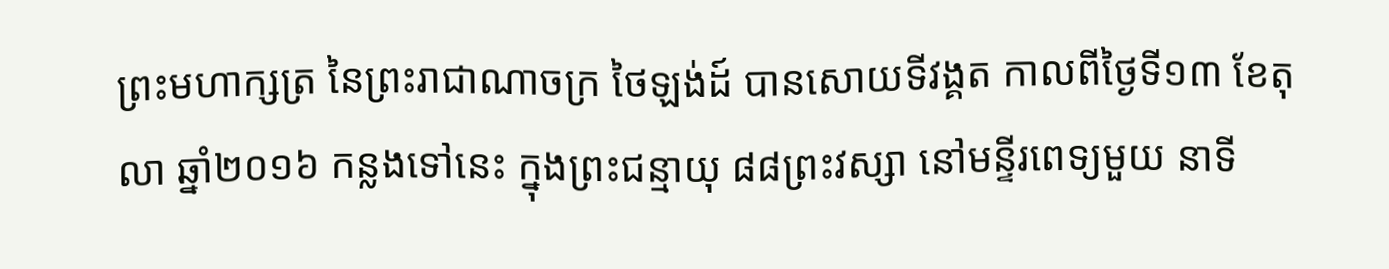ព្រះមហាក្សត្រ នៃព្រះរាជាណាចក្រ ថៃឡង់ដ៍ បានសោយទីវង្គត កាលពីថ្ងៃទី១៣ ខែតុលា ឆ្នាំ២០១៦ កន្លងទៅនេះ ក្នុងព្រះជន្មាយុ ៨៨ព្រះវស្សា នៅមន្ទីរពេទ្យមួយ នាទី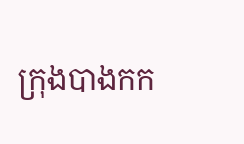ក្រុងបាងកក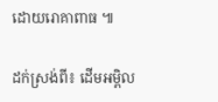ដោយរោគាពាធ ៕

ដក់ស្រង់ពី៖ ដើមអម្ពិល